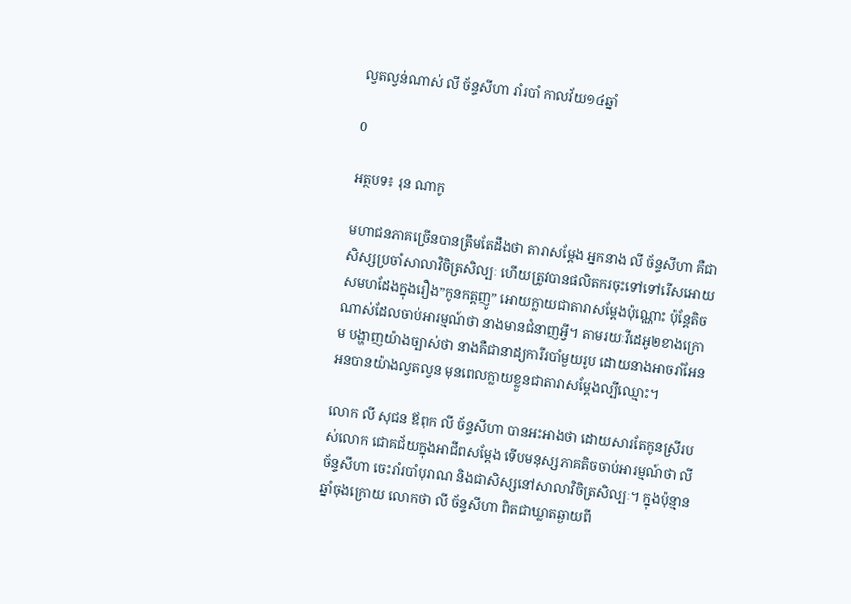ល្វតល្វន់ណាស់ លី ច័ន្ទសីហា រាំរបាំ កាលវ័យ១៤ឆ្នាំ

0

អត្ថបទ៖ រុន ណាកូ

មហាជនភាគច្រើនបានត្រឹមតែដឹងថា តារាសម្ដែង អ្នកនាង លី ច័ន្ទសីហា គឺជាសិស្សប្រចាំសាលាវិចិត្រសិល្បៈ ហើយត្រូវបានផលិតករចុះទៅទៅរើសអោយសមហដែងក្នុងរឿង”កូនកត្តញូ” អោយក្លាយជាតារាសម្ដែងប៉ុណ្ណោះ ប៉ុន្តែតិចណាស់ដែលចាប់អារម្មណ៍ថា នាងមានជំនាញអ្វី។ តាមរយៈវីដេអូ២ខាងក្រោម បង្ហាញយ៉ាងច្បាស់ថា នាងគឺជានាដ្យការីរបាំមួយរូប ដោយនាងអាចរាំអែនអនបានយ៉ាងល្វតល្វន មុនពេលក្លាយខ្លួនជាតារាសម្ដែងល្បីឈ្មោះ។

លោក លី សុជន ឪពុក លី ច័ន្ទសីហា បានអះអាងថា ដោយសារតែកូនស្រីរបស់លោក ជោគជ័យក្នុងអាជីពសម្ដែង ទើបមនុស្សភាគតិចចាប់អារម្មណ៍ថា លី ច័ន្ទសីហា ចេះរាំរបាំបុរាណ និងជាសិស្សនៅសាលាវិចិត្រសិល្បៈ។ ក្នុងប៉ុន្មានឆ្នាំចុងក្រោយ លោកថា លី ច័ន្ទសីហា ពិតជាឃ្លាតឆ្ងាយពី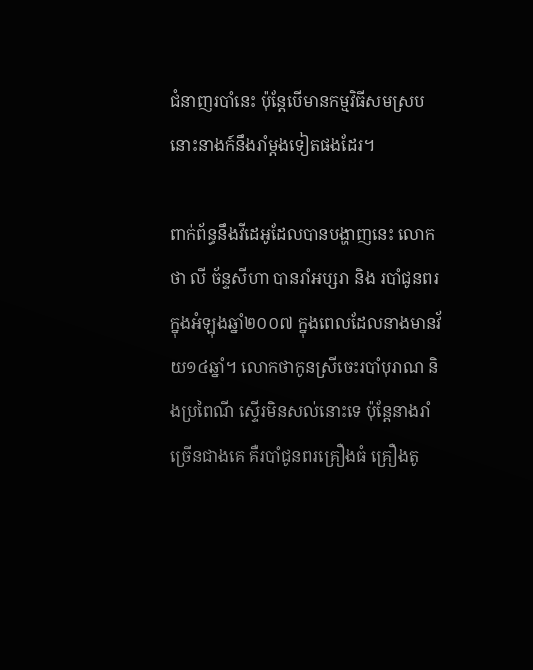ជំនាញរបាំនេះ ប៉ុន្តែបើមានកម្មវិធីសមស្រប នោះនាងក៍នឹងរាំម្ដងទៀតផងដែរ។

ពាក់ព័ន្ធនឹងវីដេអូដែលបានបង្ហាញនេះ លោកថា លី ច័ន្ទសីហា បានរាំអប្សរា និង របាំជូនពរ ក្នុងអំឡុងឆ្នាំ២០០៧ ក្នុងពេលដែលនាងមានវ័យ១៤ឆ្នាំ។ លោកថាកូនស្រីចេះរបាំបុរាណ និងប្រពៃណី ស្ទើរមិនសល់នោះទេ ប៉ុន្តែនាងរាំច្រើនជាងគេ គឺរបាំជូនពរគ្រឿងធំ គ្រឿងតូ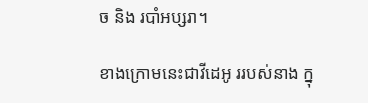ច និង របាំអប្សរា។

ខាងក្រោមនេះជាវីដេអូ ររបស់នាង ក្នុ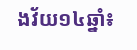ងវ័យ១៤ឆ្នាំ៖